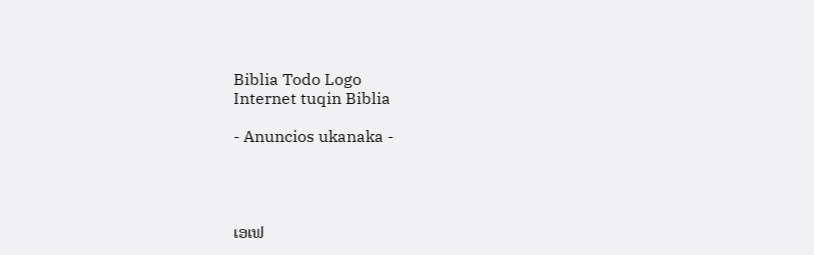Biblia Todo Logo
Internet tuqin Biblia

- Anuncios ukanaka -




ເອເຟ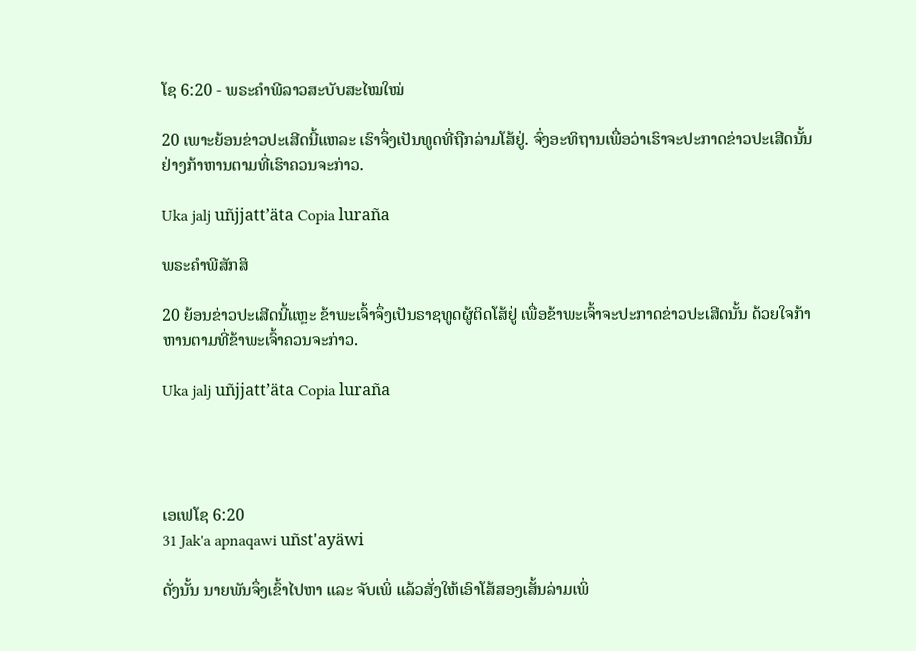ໂຊ 6:20 - ພຣະຄຳພີລາວສະບັບສະໄໝໃໝ່

20 ເພາະຍ້ອນຂ່າວປະເສີດນີ້ແຫລະ ເຮົາຈຶ່ງເປັນທູດທີ່ຖືກລ່າມໂສ້ຢູ່. ຈົ່ງອະທິຖານເພື່ອວ່າເຮົາຈະປະກາດຂ່າວປະເສີດນັ້ນຢ່າງກ້າຫານຕາມທີ່ເຮົາຄວນຈະກ່າວ.

Uka jalj uñjjattʼäta Copia luraña

ພຣະຄຳພີສັກສິ

20 ຍ້ອນຂ່າວປະເສີດນີ້ແຫຼະ ຂ້າພະເຈົ້າຈຶ່ງເປັນຣາຊທູດຜູ້ຕິດໂສ້ຢູ່ ເພື່ອຂ້າພະເຈົ້າຈະປະກາດຂ່າວປະເສີດນັ້ນ ດ້ວຍໃຈກ້າຫານຕາມທີ່ຂ້າພະເຈົ້າຄວນຈະກ່າວ.

Uka jalj uñjjattʼäta Copia luraña




ເອເຟໂຊ 6:20
31 Jak'a apnaqawi uñst'ayäwi

ດັ່ງນັ້ນ ນາຍພັນຈຶ່ງເຂົ້າໄປຫາ ແລະ ຈັບເພິ່ ແລ້ວສັ່ງໃຫ້ເອົາໂສ້ສອງເສັ້ນລ່າມເພິ່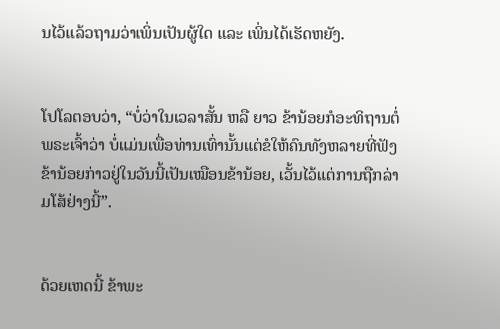ນໄວ້ແລ້ວຖາມວ່າເພິ່ນເປັນຜູ້ໃດ ແລະ ເພິ່ນໄດ້ເຮັດຫຍັງ.


ໂປໂລຕອບວ່າ, “ບໍ່ວ່າໃນເວລາສັ້ນ ຫລື ຍາວ ຂ້ານ້ອຍກໍອະທິຖານຕໍ່ພຣະເຈົ້າວ່າ ບໍ່ແມ່ນເພື່ອທ່ານເທົ່ານັ້ນແຕ່ຂໍໃຫ້ຄົນທັງຫລາຍທີ່ຟັງຂ້ານ້ອຍກ່າວຢູ່ໃນວັນນີ້ເປັນເໝືອນຂ້ານ້ອຍ, ເວັ້ນໄວ້ແຕ່ການຖືກລ່າມໂສ້ຢ່າງນີ້”.


ດ້ວຍເຫດນີ້ ຂ້າພະ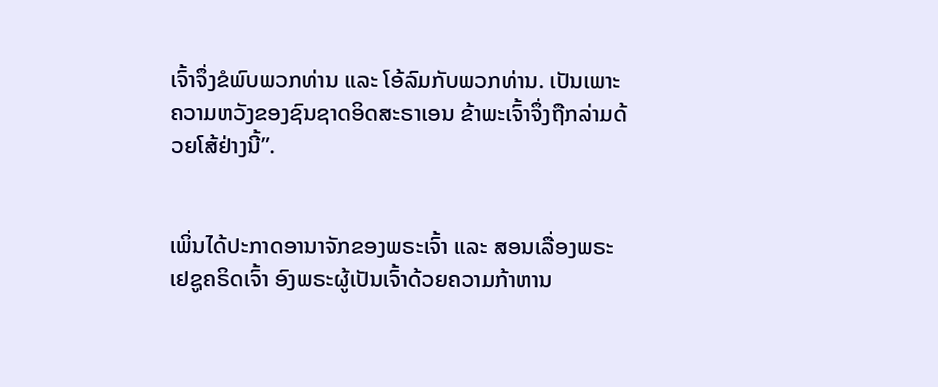ເຈົ້າຈຶ່ງຂໍພົບພວກທ່ານ ແລະ ໂອ້ລົມກັບພວກທ່ານ. ເປັນເພາະຄວາມຫວັງຂອງຊົນຊາດອິດສະຣາເອນ ຂ້າພະເຈົ້າຈຶ່ງຖືກລ່າມດ້ວຍໂສ້ຢ່າງນີ້”.


ເພິ່ນໄດ້ປະກາດອານາຈັກຂອງພຣະເຈົ້າ ແລະ ສອນເລື່ອງພຣະເຢຊູຄຣິດເຈົ້າ ອົງພຣະຜູ້ເປັນເຈົ້າດ້ວຍຄວາມກ້າຫານ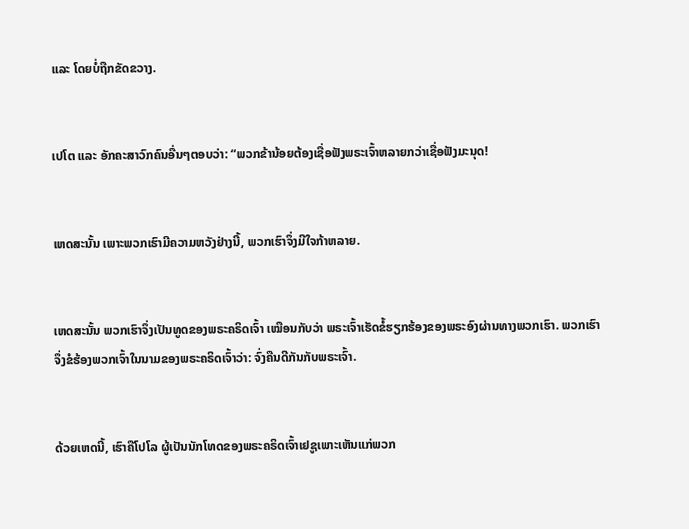ແລະ ໂດຍບໍ່ຖືກຂັດຂວາງ.


ເປໂຕ ແລະ ອັກຄະສາວົກຄົນອື່ນໆຕອບວ່າ: “ພວກຂ້ານ້ອຍຕ້ອງເຊື່ອຟັງພຣະເຈົ້າຫລາຍກວ່າເຊື່ອຟັງມະນຸດ!


ເຫດສະນັ້ນ ເພາະພວກເຮົາມີຄວາມຫວັງຢ່າງນີ້, ພວກເຮົາຈຶ່ງມີໃຈກ້າຫລາຍ.


ເຫດສະນັ້ນ ພວກເຮົາຈຶ່ງເປັນທູດຂອງພຣະຄຣິດເຈົ້າ ເໝືອນກັບວ່າ ພຣະເຈົ້າເຮັດຂໍ້ຮຽກຮ້ອງຂອງພຣະອົງຜ່ານທາງພວກເຮົາ. ພວກເຮົາຈຶ່ງຂໍຮ້ອງພວກເຈົ້າໃນນາມຂອງພຣະຄຣິດເຈົ້າວ່າ: ຈົ່ງຄືນດີກັນກັບພຣະເຈົ້າ.


ດ້ວຍເຫດນີ້, ເຮົາຄືໂປໂລ ຜູ້ເປັນນັກໂທດຂອງພຣະຄຣິດເຈົ້າເຢຊູເພາະເຫັນແກ່ພວກ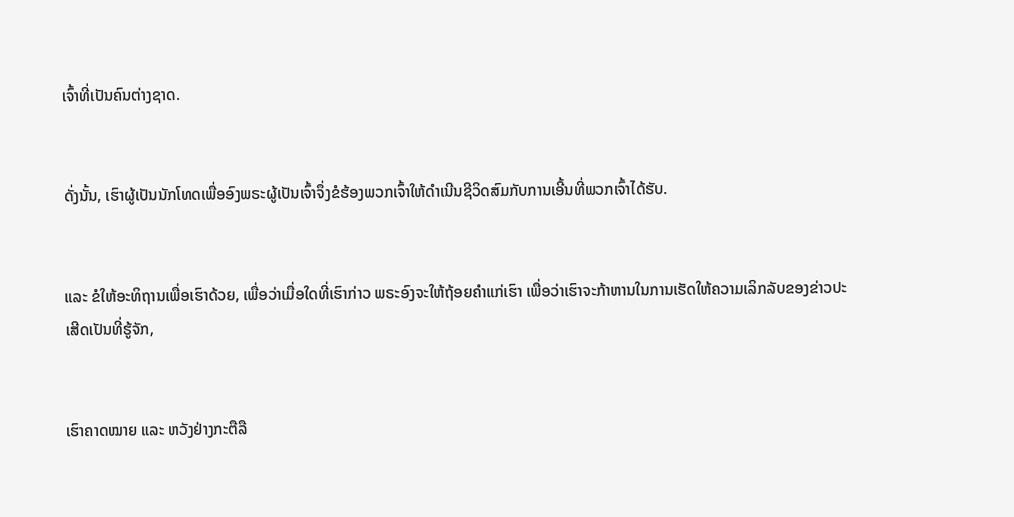ເຈົ້າທີ່ເປັນຄົນຕ່າງຊາດ.


ດັ່ງນັ້ນ, ເຮົາຜູ້ເປັນນັກໂທດເພື່ອອົງພຣະຜູ້ເປັນເຈົ້າຈຶ່ງຂໍຮ້ອງພວກເຈົ້າໃຫ້ດຳເນີນຊີວິດສົມກັບການເອີ້ນທີ່ພວກເຈົ້າໄດ້ຮັບ.


ແລະ ຂໍໃຫ້ອະທິຖານເພື່ອເຮົາດ້ວຍ, ເພື່ອວ່າເມື່ອໃດທີ່ເຮົາກ່າວ ພຣະອົງຈະໃຫ້ຖ້ອຍຄຳແກ່ເຮົາ ເພື່ອວ່າເຮົາຈະກ້າຫານໃນການເຮັດໃຫ້ຄວາມເລິກລັບຂອງຂ່າວປະເສີດເປັນທີ່ຮູ້ຈັກ,


ເຮົາຄາດໝາຍ ແລະ ຫວັງຢ່າງກະຕືລື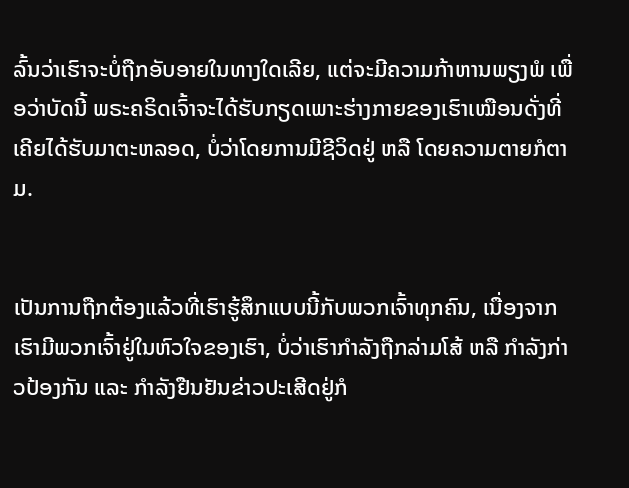ລົ້ນວ່າເຮົາຈະບໍ່ຖືກອັບອາຍໃນທາງໃດເລີຍ, ແຕ່ຈະມີຄວາມກ້າຫານພຽງພໍ ເພື່ອວ່າບັດນີ້ ພຣະຄຣິດເຈົ້າຈະໄດ້ຮັບກຽດເພາະຮ່າງກາຍຂອງເຮົາເໝືອນດັ່ງທີ່ເຄີຍໄດ້ຮັບມາຕະຫລອດ, ບໍ່ວ່າໂດຍການມີຊີວິດຢູ່ ຫລື ໂດຍຄວາມຕາຍກໍຕາມ.


ເປັນການຖືກຕ້ອງແລ້ວທີ່ເຮົາຮູ້ສຶກແບບນີ້ກັບພວກເຈົ້າທຸກຄົນ, ເນື່ອງຈາກເຮົາມີພວກເຈົ້າຢູ່ໃນຫົວໃຈຂອງເຮົາ, ບໍ່ວ່າເຮົາກຳລັງຖືກລ່າມໂສ້ ຫລື ກຳລັງກ່າວປ້ອງກັນ ແລະ ກຳລັງຢືນຢັນຂ່າວປະເສີດຢູ່ກໍ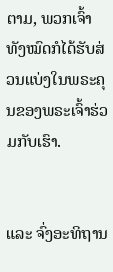ຕາມ, ພວກເຈົ້າທັງໝົດກໍໄດ້ຮັບສ່ວນແບ່ງໃນພຣະຄຸນຂອງພຣະເຈົ້າຮ່ວມກັບເຮົາ.


ແລະ ຈົ່ງອະທິຖານ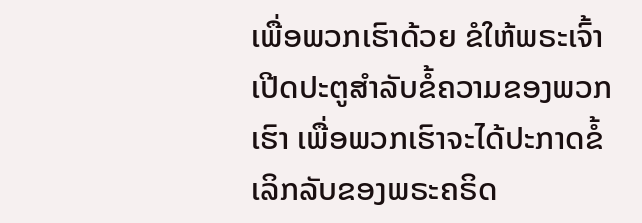ເພື່ອພວກເຮົາດ້ວຍ ຂໍໃຫ້ພຣະເຈົ້າເປີດປະຕູສຳລັບຂໍ້ຄວາມຂອງພວກເຮົາ ເພື່ອພວກເຮົາຈະໄດ້ປະກາດຂໍ້ເລິກລັບຂອງພຣະຄຣິດ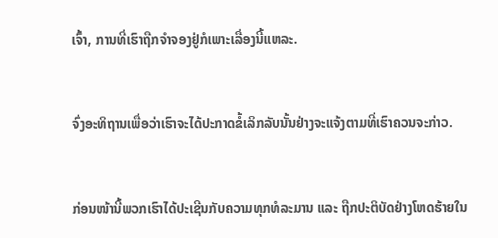ເຈົ້າ, ການທີ່ເຮົາຖືກຈໍາຈອງຢູ່ກໍເພາະເລື່ອງນີ້ແຫລະ.


ຈົ່ງອະທິຖານເພື່ອວ່າເຮົາຈະໄດ້ປະກາດຂໍ້ເລິກລັບນັ້ນຢ່າງຈະແຈ້ງຕາມທີ່ເຮົາຄວນຈະກ່າວ.


ກ່ອນໜ້ານີ້ພວກເຮົາໄດ້ປະເຊີນກັບຄວາມທຸກທໍລະມານ ແລະ ຖືກປະຕິບັດຢ່າງໂຫດຮ້າຍໃນ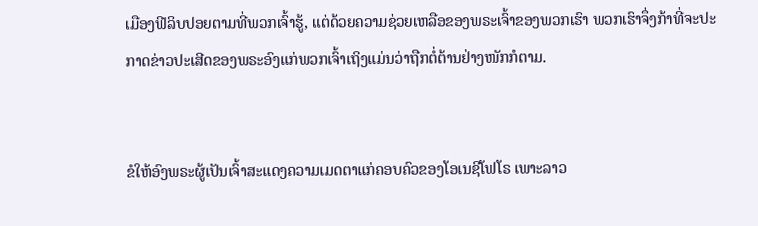ເມືອງຟີລິບປອຍຕາມທີ່ພວກເຈົ້າຮູ້, ແຕ່ດ້ວຍຄວາມຊ່ວຍເຫລືອຂອງພຣະເຈົ້າຂອງພວກເຮົາ ພວກເຮົາຈຶ່ງກ້າທີ່ຈະປະກາດຂ່າວປະເສີດຂອງພຣະອົງແກ່ພວກເຈົ້າເຖິງແມ່ນວ່າຖືກຕໍ່ຕ້ານຢ່າງໜັກກໍຕາມ.


ຂໍໃຫ້ອົງພຣະຜູ້ເປັນເຈົ້າສະແດງຄວາມເມດຕາແກ່ຄອບຄົວຂອງໂອເນຊີໂຟໂຣ ເພາະລາວ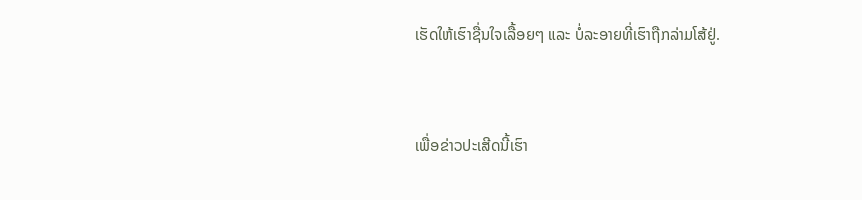ເຮັດໃຫ້ເຮົາຊື່ນໃຈເລື້ອຍໆ ແລະ ບໍ່ລະອາຍທີ່ເຮົາຖືກລ່າມໂສ້ຢູ່.


ເພື່ອຂ່າວປະເສີດນີ້ເຮົາ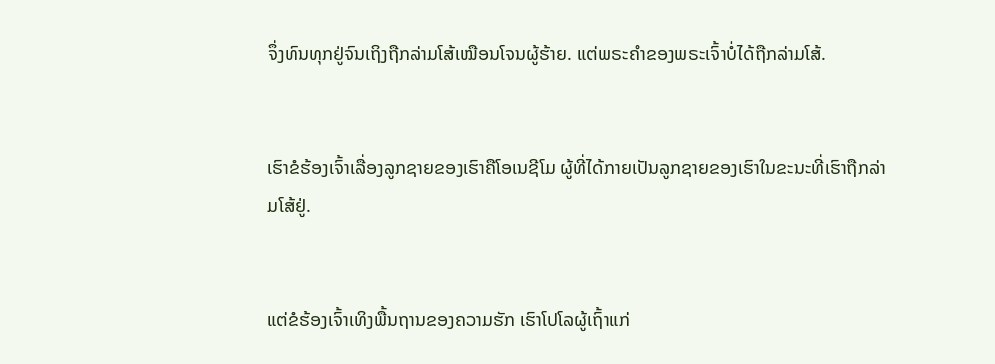ຈຶ່ງທົນທຸກຢູ່ຈົນເຖິງຖືກລ່າມໂສ້ເໝືອນໂຈນຜູ້ຮ້າຍ. ແຕ່ພຣະຄຳຂອງພຣະເຈົ້າບໍ່ໄດ້ຖືກລ່າມໂສ້.


ເຮົາຂໍຮ້ອງເຈົ້າເລື່ອງລູກຊາຍຂອງເຮົາຄືໂອເນຊີໂມ ຜູ້ທີ່ໄດ້ກາຍເປັນລູກຊາຍຂອງເຮົາໃນຂະນະທີ່ເຮົາຖືກລ່າມໂສ້ຢູ່.


ແຕ່ຂໍຮ້ອງເຈົ້າເທິງພື້ນຖານຂອງຄວາມຮັກ ເຮົາໂປໂລຜູ້ເຖົ້າແກ່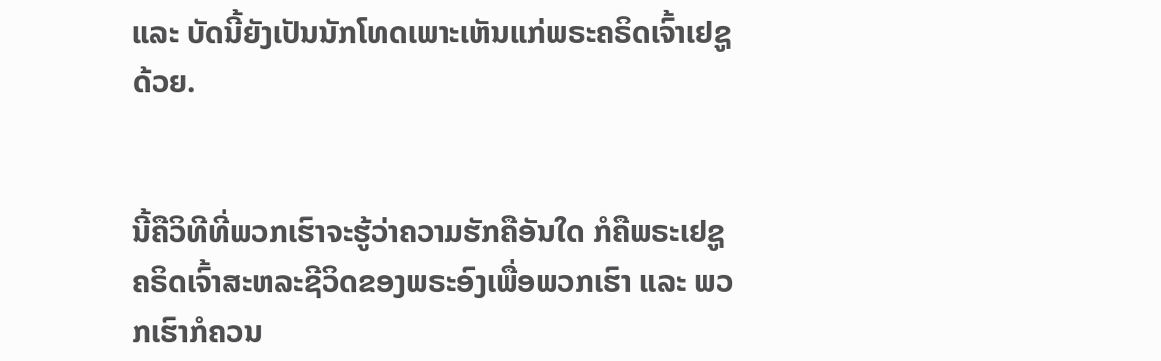ແລະ ບັດນີ້ຍັງເປັນນັກໂທດເພາະເຫັນແກ່ພຣະຄຣິດເຈົ້າເຢຊູດ້ວຍ.


ນີ້ຄືວິທີທີ່ພວກເຮົາຈະຮູ້ວ່າຄວາມຮັກຄືອັນໃດ ກໍຄືພຣະເຢຊູຄຣິດເຈົ້າສະຫລະຊີວິດຂອງພຣະອົງເພື່ອພວກເຮົາ ແລະ ພວກເຮົາກໍຄວນ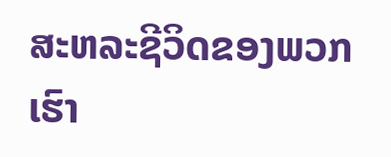ສະຫລະຊີວິດຂອງພວກເຮົາ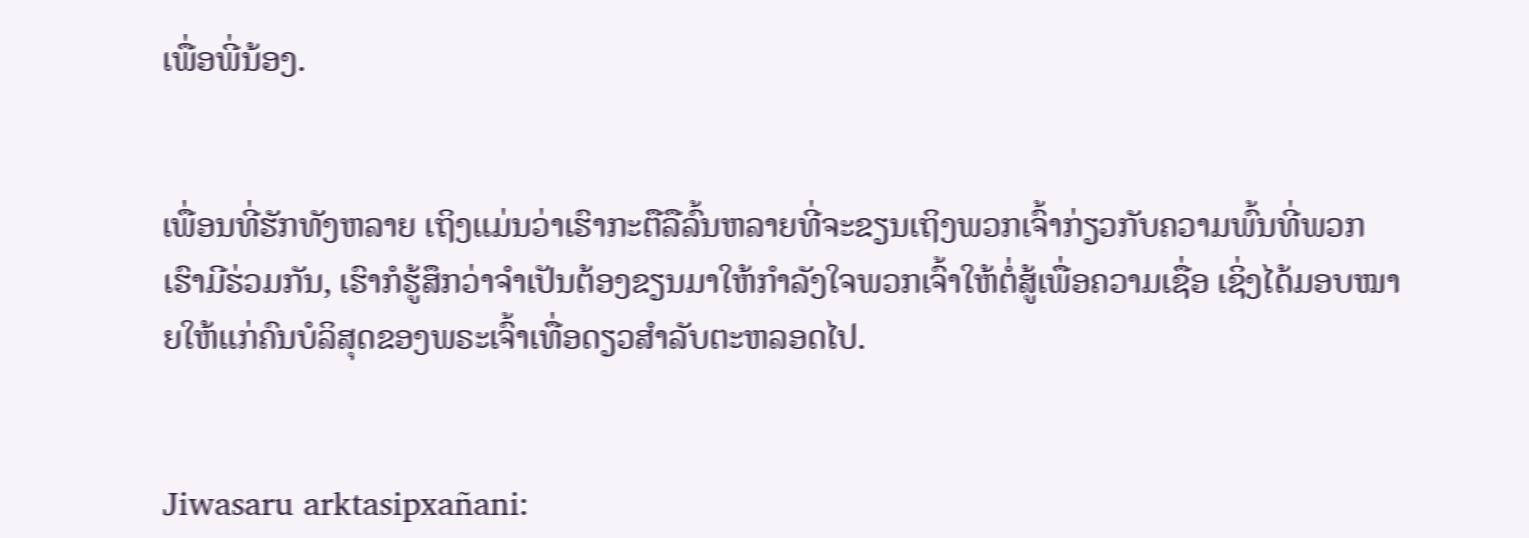ເພື່ອພີ່ນ້ອງ.


ເພື່ອນທີ່ຮັກທັງຫລາຍ ເຖິງແມ່ນວ່າເຮົາກະຕືລືລົ້ນຫລາຍທີ່ຈະຂຽນເຖິງພວກເຈົ້າກ່ຽວກັບຄວາມພົ້ນທີ່ພວກເຮົາມີຮ່ວມກັນ, ເຮົາກໍຮູ້ສຶກວ່າຈຳເປັນຕ້ອງຂຽນມາໃຫ້ກຳລັງໃຈພວກເຈົ້າໃຫ້ຕໍ່ສູ້ເພື່ອຄວາມເຊື່ອ ເຊິ່ງໄດ້ມອບໝາຍໃຫ້ແກ່ຄົນບໍລິສຸດຂອງພຣະເຈົ້າເທື່ອດຽວສຳລັບຕະຫລອດໄປ.


Jiwasaru arktasipxañani: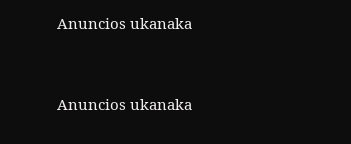Anuncios ukanaka


Anuncios ukanaka